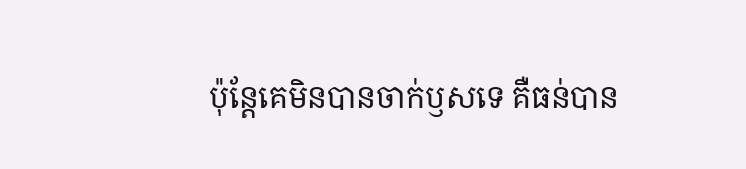ប៉ុន្ដែគេមិនបានចាក់ឫសទេ គឺធន់បាន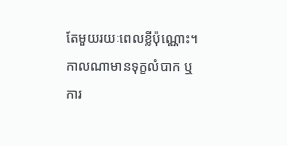តែមួយរយៈពេលខ្លីប៉ុណ្ណោះ។ កាលណាមានទុក្ខលំបាក ឬការ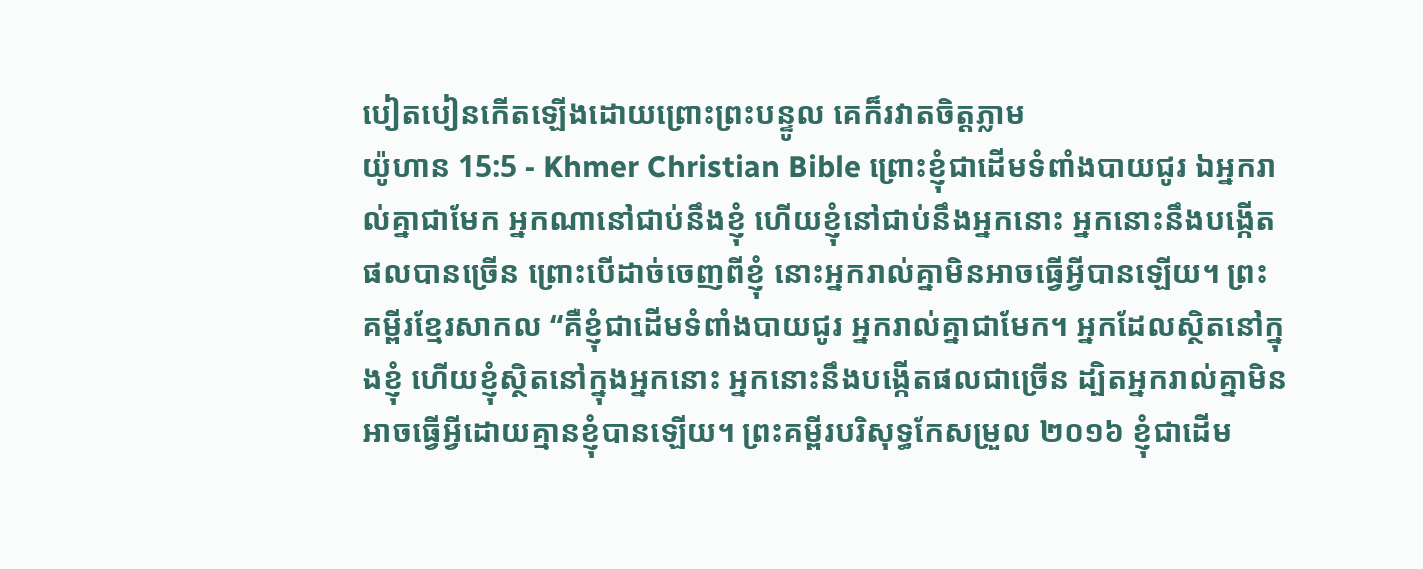បៀតបៀនកើតឡើងដោយព្រោះព្រះបន្ទូល គេក៏រវាតចិត្ដភ្លាម
យ៉ូហាន 15:5 - Khmer Christian Bible ព្រោះខ្ញុំជាដើមទំពាំងបាយជូរ ឯអ្នករាល់គ្នាជាមែក អ្នកណានៅជាប់នឹងខ្ញុំ ហើយខ្ញុំនៅជាប់នឹងអ្នកនោះ អ្នកនោះនឹងបង្កើតផលបានច្រើន ព្រោះបើដាច់ចេញពីខ្ញុំ នោះអ្នករាល់គ្នាមិនអាចធ្វើអ្វីបានឡើយ។ ព្រះគម្ពីរខ្មែរសាកល “គឺខ្ញុំជាដើមទំពាំងបាយជូរ អ្នករាល់គ្នាជាមែក។ អ្នកដែលស្ថិតនៅក្នុងខ្ញុំ ហើយខ្ញុំស្ថិតនៅក្នុងអ្នកនោះ អ្នកនោះនឹងបង្កើតផលជាច្រើន ដ្បិតអ្នករាល់គ្នាមិនអាចធ្វើអ្វីដោយគ្មានខ្ញុំបានឡើយ។ ព្រះគម្ពីរបរិសុទ្ធកែសម្រួល ២០១៦ ខ្ញុំជាដើម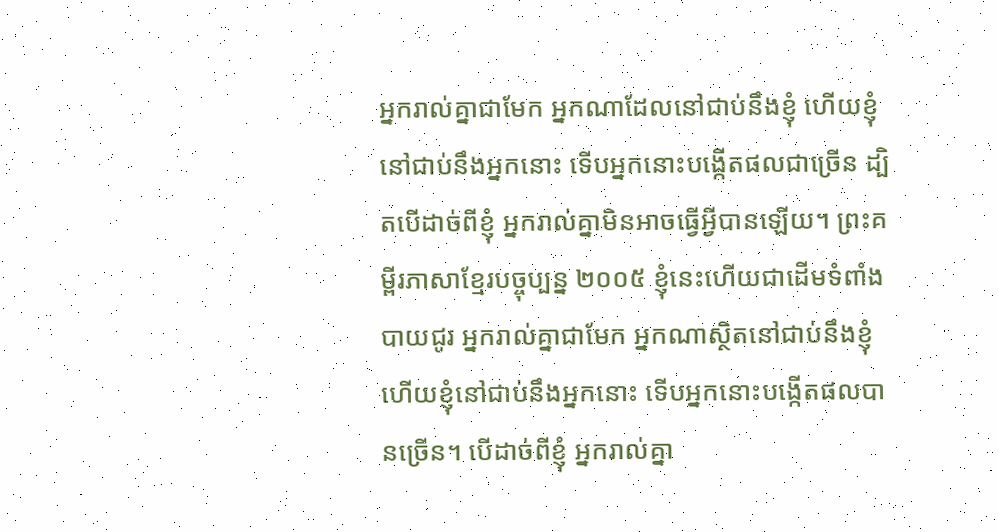អ្នករាល់គ្នាជាមែក អ្នកណាដែលនៅជាប់នឹងខ្ញុំ ហើយខ្ញុំនៅជាប់នឹងអ្នកនោះ ទើបអ្នកនោះបង្កើតផលជាច្រើន ដ្បិតបើដាច់ពីខ្ញុំ អ្នករាល់គ្នាមិនអាចធ្វើអ្វីបានឡើយ។ ព្រះគម្ពីរភាសាខ្មែរបច្ចុប្បន្ន ២០០៥ ខ្ញុំនេះហើយជាដើមទំពាំងបាយជូរ អ្នករាល់គ្នាជាមែក អ្នកណាស្ថិតនៅជាប់នឹងខ្ញុំ ហើយខ្ញុំនៅជាប់នឹងអ្នកនោះ ទើបអ្នកនោះបង្កើតផលបានច្រើន។ បើដាច់ពីខ្ញុំ អ្នករាល់គ្នា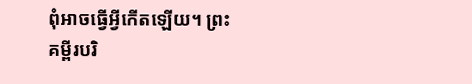ពុំអាចធ្វើអ្វីកើតឡើយ។ ព្រះគម្ពីរបរិ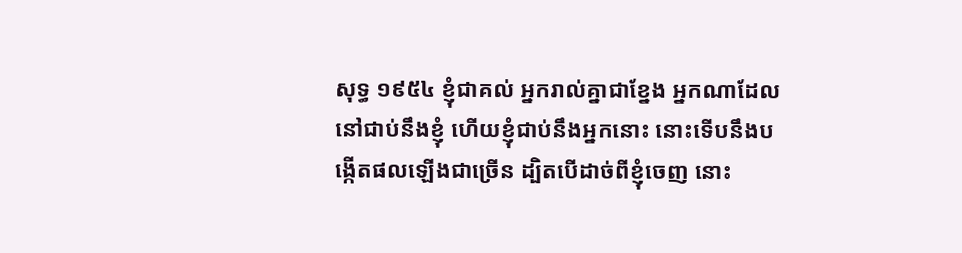សុទ្ធ ១៩៥៤ ខ្ញុំជាគល់ អ្នករាល់គ្នាជាខ្នែង អ្នកណាដែលនៅជាប់នឹងខ្ញុំ ហើយខ្ញុំជាប់នឹងអ្នកនោះ នោះទើបនឹងបង្កើតផលឡើងជាច្រើន ដ្បិតបើដាច់ពីខ្ញុំចេញ នោះ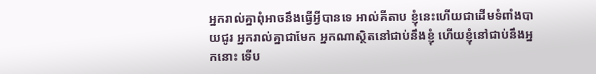អ្នករាល់គ្នាពុំអាចនឹងធ្វើអ្វីបានទេ អាល់គីតាប ខ្ញុំនេះហើយជាដើមទំពាំងបាយជូរ អ្នករាល់គ្នាជាមែក អ្នកណាស្ថិតនៅជាប់នឹងខ្ញុំ ហើយខ្ញុំនៅជាប់នឹងអ្នកនោះ ទើប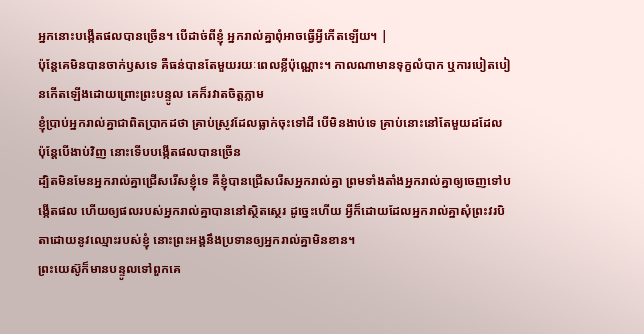អ្នកនោះបង្កើតផលបានច្រើន។ បើដាច់ពីខ្ញុំ អ្នករាល់គ្នាពុំអាចធ្វើអ្វីកើតឡើយ។ |
ប៉ុន្ដែគេមិនបានចាក់ឫសទេ គឺធន់បានតែមួយរយៈពេលខ្លីប៉ុណ្ណោះ។ កាលណាមានទុក្ខលំបាក ឬការបៀតបៀនកើតឡើងដោយព្រោះព្រះបន្ទូល គេក៏រវាតចិត្ដភ្លាម
ខ្ញុំប្រាប់អ្នករាល់គ្នាជាពិតប្រាកដថា គ្រាប់ស្រូវដែលធ្លាក់ចុះទៅដី បើមិនងាប់ទេ គ្រាប់នោះនៅតែមួយដដែល ប៉ុន្ដែបើងាប់វិញ នោះទើបបង្កើតផលបានច្រើន
ដ្បិតមិនមែនអ្នករាល់គ្នាជ្រើសរើសខ្ញុំទេ គឺខ្ញុំបានជ្រើសរើសអ្នករាល់គ្នា ព្រមទាំងតាំងអ្នករាល់គ្នាឲ្យចេញទៅបង្កើតផល ហើយឲ្យផលរបស់អ្នករាល់គ្នាបាននៅស្ថិតស្ថេរ ដូច្នេះហើយ អ្វីក៏ដោយដែលអ្នករាល់គ្នាសុំព្រះវរបិតាដោយនូវឈ្មោះរបស់ខ្ញុំ នោះព្រះអង្គនឹងប្រទានឲ្យអ្នករាល់គ្នាមិនខាន។
ព្រះយេស៊ូក៏មានបន្ទូលទៅពួកគេ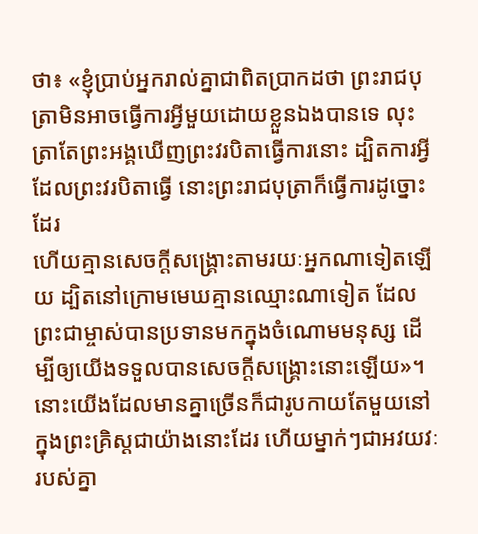ថា៖ «ខ្ញុំប្រាប់អ្នករាល់គ្នាជាពិតប្រាកដថា ព្រះរាជបុត្រាមិនអាចធ្វើការអ្វីមួយដោយខ្លួនឯងបានទេ លុះត្រាតែព្រះអង្គឃើញព្រះវរបិតាធ្វើការនោះ ដ្បិតការអ្វីដែលព្រះវរបិតាធ្វើ នោះព្រះរាជបុត្រាក៏ធ្វើការដូច្នោះដែរ
ហើយគ្មានសេចក្ដីសង្គ្រោះតាមរយៈអ្នកណាទៀតឡើយ ដ្បិតនៅក្រោមមេឃគ្មានឈ្មោះណាទៀត ដែលព្រះជាម្ចាស់បានប្រទានមកក្នុងចំណោមមនុស្ស ដើម្បីឲ្យយើងទទួលបានសេចក្ដីសង្គ្រោះនោះឡើយ»។
នោះយើងដែលមានគ្នាច្រើនក៏ជារូបកាយតែមួយនៅក្នុងព្រះគ្រិស្ដជាយ៉ាងនោះដែរ ហើយម្នាក់ៗជាអវយវៈរបស់គ្នា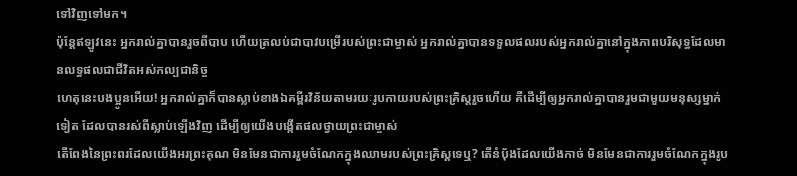ទៅវិញទៅមក។
ប៉ុន្ដែឥឡូវនេះ អ្នករាល់គ្នាបានរួចពីបាប ហើយត្រលប់ជាបាវបម្រើរបស់ព្រះជាម្ចាស់ អ្នករាល់គ្នាបានទទួលផលរបស់អ្នករាល់គ្នានៅក្នុងភាពបរិសុទ្ធដែលមានលទ្ធផលជាជីវិតអស់កល្បជានិច្ច
ហេតុនេះបងប្អូនអើយ! អ្នករាល់គ្នាក៏បានស្លាប់ខាងឯគម្ពីរវិន័យតាមរយៈរូបកាយរបស់ព្រះគ្រិស្ដរួចហើយ គឺដើម្បីឲ្យអ្នករាល់គ្នាបានរួមជាមួយមនុស្សម្នាក់ទៀត ដែលបានរស់ពីស្លាប់ឡើងវិញ ដើម្បីឲ្យយើងបង្កើតផលថ្វាយព្រះជាម្ចាស់
តើពែងនៃព្រះពរដែលយើងអរព្រះគុណ មិនមែនជាការរួមចំណែកក្នុងឈាមរបស់ព្រះគ្រិស្ដទេឬ? តើនំប៉័ងដែលយើងកាច់ មិនមែនជាការរួមចំណែកក្នុងរូប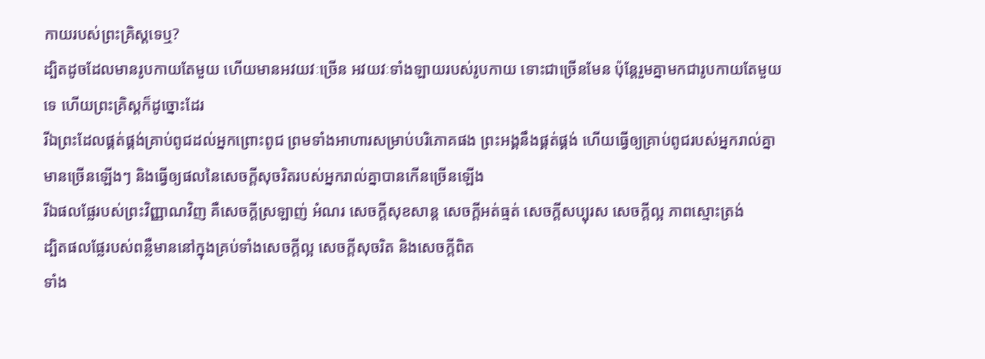កាយរបស់ព្រះគ្រិស្ដទេឬ?
ដ្បិតដូចដែលមានរូបកាយតែមួយ ហើយមានអវយវៈច្រើន អវយវៈទាំងឡាយរបស់រូបកាយ ទោះជាច្រើនមែន ប៉ុន្ដែរួមគ្នាមកជារូបកាយតែមួយទេ ហើយព្រះគ្រិស្ដក៏ដូច្នោះដែរ
រីឯព្រះដែលផ្គត់ផ្គង់គ្រាប់ពូជដល់អ្នកព្រោះពូជ ព្រមទាំងអាហារសម្រាប់បរិភោគផង ព្រះអង្គនឹងផ្គត់ផ្គង់ ហើយធ្វើឲ្យគ្រាប់ពូជរបស់អ្នករាល់គ្នាមានច្រើនឡើងៗ និងធ្វើឲ្យផលនៃសេចក្ដីសុចរិតរបស់អ្នករាល់គ្នាបានកើនច្រើនឡើង
រីឯផលផ្លែរបស់ព្រះវិញ្ញាណវិញ គឺសេចក្ដីស្រឡាញ់ អំណរ សេចក្ដីសុខសាន្ដ សេចក្ដីអត់ធ្មត់ សេចក្ដីសប្បុរស សេចក្តីល្អ ភាពស្មោះត្រង់
ដ្បិតផលផ្លែរបស់ពន្លឺមាននៅក្នុងគ្រប់ទាំងសេចក្ដីល្អ សេចក្ដីសុចរិត និងសេចក្ដីពិត
ទាំង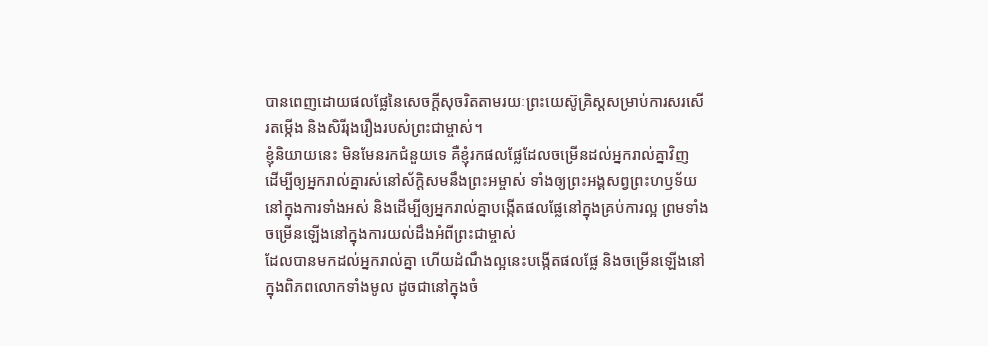បានពេញដោយផលផ្លែនៃសេចក្ដីសុចរិតតាមរយៈព្រះយេស៊ូគ្រិស្ដសម្រាប់ការសរសើរតម្កើង និងសិរីរុងរឿងរបស់ព្រះជាម្ចាស់។
ខ្ញុំនិយាយនេះ មិនមែនរកជំនួយទេ គឺខ្ញុំរកផលផ្លែដែលចម្រើនដល់អ្នករាល់គ្នាវិញ
ដើម្បីឲ្យអ្នករាល់គ្នារស់នៅស័ក្ដិសមនឹងព្រះអម្ចាស់ ទាំងឲ្យព្រះអង្គសព្វព្រះហឫទ័យនៅក្នុងការទាំងអស់ និងដើម្បីឲ្យអ្នករាល់គ្នាបង្កើតផលផ្លែនៅក្នុងគ្រប់ការល្អ ព្រមទាំងចម្រើនឡើងនៅក្នុងការយល់ដឹងអំពីព្រះជាម្ចាស់
ដែលបានមកដល់អ្នករាល់គ្នា ហើយដំណឹងល្អនេះបង្កើតផលផ្លែ និងចម្រើនឡើងនៅក្នុងពិភពលោកទាំងមូល ដូចជានៅក្នុងចំ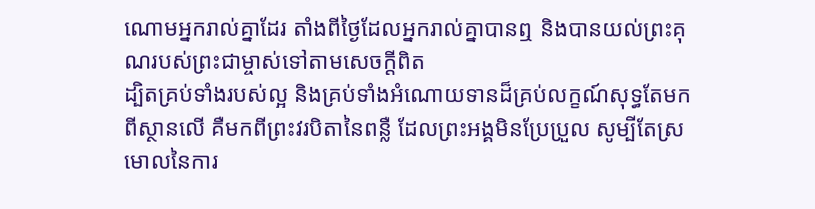ណោមអ្នករាល់គ្នាដែរ តាំងពីថ្ងៃដែលអ្នករាល់គ្នាបានឮ និងបានយល់ព្រះគុណរបស់ព្រះជាម្ចាស់ទៅតាមសេចក្ដីពិត
ដ្បិតគ្រប់ទាំងរបស់ល្អ និងគ្រប់ទាំងអំណោយទានដ៏គ្រប់លក្ខណ៍សុទ្ធតែមកពីស្ថានលើ គឺមកពីព្រះវរបិតានៃពន្លឺ ដែលព្រះអង្គមិនប្រែប្រួល សូម្បីតែស្រមោលនៃការ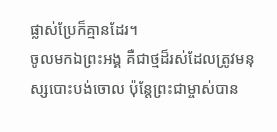ផ្លាស់ប្រែក៏គ្មានដែរ។
ចូលមកឯព្រះអង្គ គឺជាថ្មដ៏រស់ដែលត្រូវមនុស្សបោះបង់ចោល ប៉ុន្ដែព្រះជាម្ចាស់បាន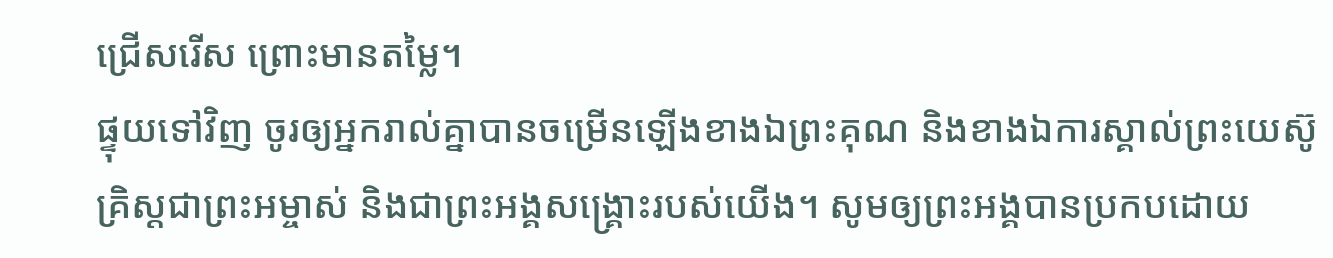ជ្រើសរើស ព្រោះមានតម្លៃ។
ផ្ទុយទៅវិញ ចូរឲ្យអ្នករាល់គ្នាបានចម្រើនឡើងខាងឯព្រះគុណ និងខាងឯការស្គាល់ព្រះយេស៊ូគ្រិស្ដជាព្រះអម្ចាស់ និងជាព្រះអង្គសង្គ្រោះរបស់យើង។ សូមឲ្យព្រះអង្គបានប្រកបដោយ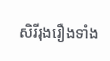សិរីរុងរឿងទាំង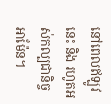នៅពេលឥឡូវនេះ និង រហូតអស់កល្បជានិច្ច អាម៉ែន។